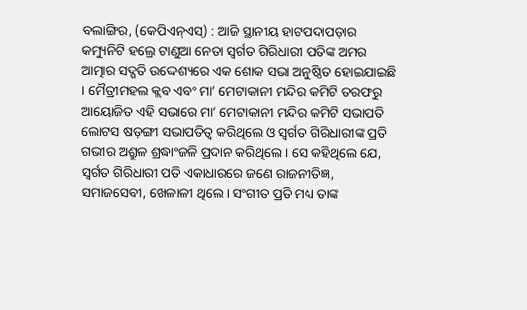ବଲାଙ୍ଗିର, (କେପିଏନ୍ଏସ୍) : ଆଜି ସ୍ଥାନୀୟ ହାଟପଦାପଡ଼ାର କମ୍ୟୁନିଟି ହଲ୍ରେ ଟାଣୁଆ ନେତା ସ୍ୱର୍ଗତ ଗିରିଧାରୀ ପତିଙ୍କ ଅମର ଆତ୍ମାର ସଦ୍ଗତି ଉଦ୍ଦେଶ୍ୟରେ ଏକ ଶୋକ ସଭା ଅନୁଷ୍ଠିତ ହୋଇଯାଇଛି । ମୈତ୍ରୀମହଲ କ୍ଲବ ଏବଂ ମା’ ମେଟାକାନୀ ମନ୍ଦିର କମିଟି ତରଫରୁ ଆୟୋଜିତ ଏହି ସଭାରେ ମା’ ମେଟାକାନୀ ମନ୍ଦିର କମିଟି ସଭାପତି ଲୋଟସ ଷଡ଼ଙ୍ଗୀ ସଭାପତିତ୍ୱ କରିଥିଲେ ଓ ସ୍ୱର୍ଗତ ଗିରିଧାରୀଙ୍କ ପ୍ରତି ଗଭୀର ଅଶ୍ରୁଳ ଶ୍ରଦ୍ଧାଂଜଳି ପ୍ରଦାନ କରିଥିଲେ । ସେ କହିଥିଲେ ଯେ, ସ୍ୱର୍ଗତ ଗିରିଧାରୀ ପତି ଏକାଧାରରେ ଜଣେ ରାଜନୀତିଜ୍ଞ, ସମାଜସେବୀ, ଖେଳାଳୀ ଥିଲେ । ସଂଗୀତ ପ୍ରତି ମଧ୍ୟ ତାଙ୍କ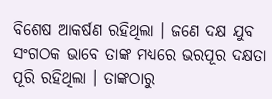ବିଶେଷ ଆକର୍ଷଣ ରହିଥିଲା । ଜଣେ ଦକ୍ଷ ଯୁବ ସଂଗଠକ ଭାବେ ତାଙ୍କ ମଧ୍ୟରେ ଭରପୂର ଦକ୍ଷତା ପୂରି ରହିଥିଲା । ତାଙ୍କଠାରୁ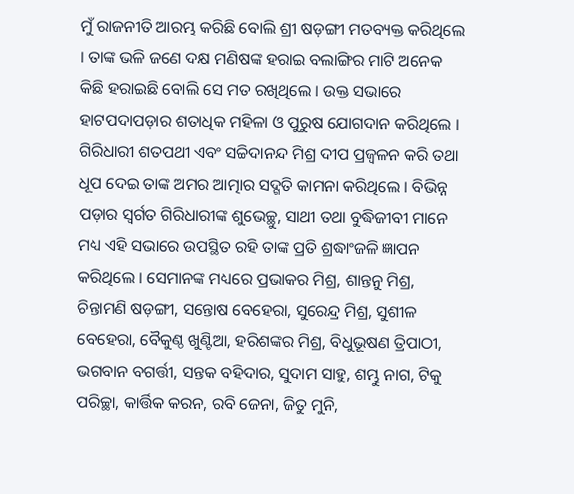ମୁଁ ରାଜନୀତି ଆରମ୍ଭ କରିଛି ବୋଲି ଶ୍ରୀ ଷଡ଼ଙ୍ଗୀ ମତବ୍ୟକ୍ତ କରିଥିଲେ । ତାଙ୍କ ଭଳି ଜଣେ ଦକ୍ଷ ମଣିଷଙ୍କ ହରାଇ ବଲାଙ୍ଗିର ମାଟି ଅନେକ କିଛି ହରାଇଛି ବୋଲି ସେ ମତ ରଖିଥିଲେ । ଉକ୍ତ ସଭାରେ ହାଟପଦାପଡ଼ାର ଶତାଧିକ ମହିଳା ଓ ପୁରୁଷ ଯୋଗଦାନ କରିଥିଲେ । ଗିରିଧାରୀ ଶତପଥୀ ଏବଂ ସଚ୍ଚିଦାନନ୍ଦ ମିଶ୍ର ଦୀପ ପ୍ରଜ୍ୱଳନ କରି ତଥା ଧୂପ ଦେଇ ତାଙ୍କ ଅମର ଆତ୍ମାର ସଦ୍ଗତି କାମନା କରିଥିଲେ । ବିଭିନ୍ନ ପଡ଼ାର ସ୍ୱର୍ଗତ ଗିରିଧାରୀଙ୍କ ଶୁଭେଚ୍ଛୁ, ସାଥୀ ତଥା ବୁଦ୍ଧିଜୀବୀ ମାନେ ମଧ୍ୟ ଏହି ସଭାରେ ଉପସ୍ଥିତ ରହି ତାଙ୍କ ପ୍ରତି ଶ୍ରଦ୍ଧାଂଜଳି ଜ୍ଞାପନ କରିଥିଲେ । ସେମାନଙ୍କ ମଧ୍ୟରେ ପ୍ରଭାକର ମିଶ୍ର, ଶାନ୍ତନୁ ମିଶ୍ର, ଚିନ୍ତାମଣି ଷଡ଼ଙ୍ଗୀ, ସନ୍ତୋଷ ବେହେରା, ସୁରେନ୍ଦ୍ର ମିଶ୍ର, ସୁଶୀଳ ବେହେରା, ବୈକୁଣ୍ଠ ଖୁଣ୍ଟିଆ, ହରିଶଙ୍କର ମିଶ୍ର, ବିଧୁଭୂଷଣ ତ୍ରିପାଠୀ, ଭଗବାନ ବଗର୍ତ୍ତୀ, ସନ୍ତକ ବହିଦାର, ସୁଦାମ ସାହୁ, ଶମ୍ଭୁ ନାଗ, ଟିକୁ ପରିଚ୍ଛା, କାର୍ତ୍ତିକ କରନ, ରବି ଜେନା, ଜିତୁ ମୁନି,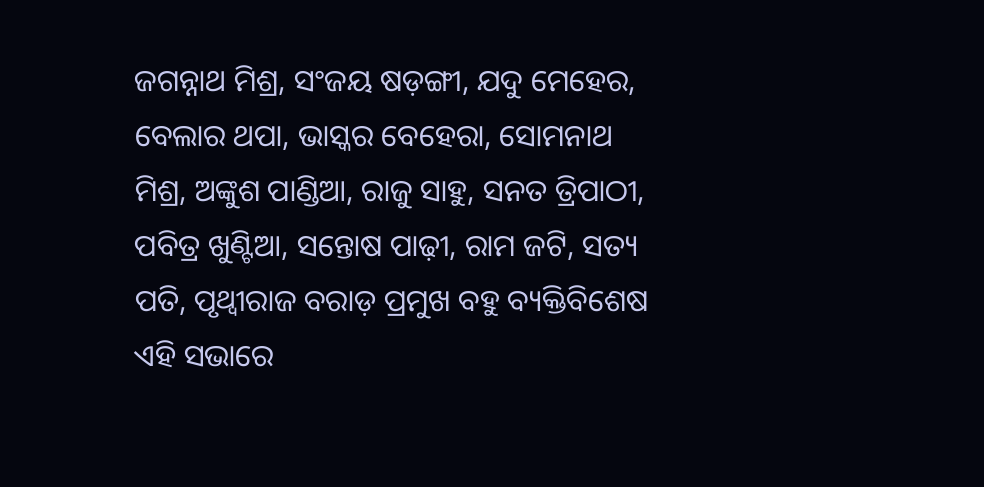ଜଗନ୍ନାଥ ମିଶ୍ର, ସଂଜୟ ଷଡ଼ଙ୍ଗୀ, ଯଦୁ ମେହେର, ବେଲାର ଥପା, ଭାସ୍କର ବେହେରା, ସୋମନାଥ ମିଶ୍ର, ଅଙ୍କୁଶ ପାଣ୍ଡିଆ, ରାଜୁ ସାହୁ, ସନତ ତ୍ରିପାଠୀ, ପବିତ୍ର ଖୁଣ୍ଟିଆ, ସନ୍ତୋଷ ପାଢ଼ୀ, ରାମ ଜଟି, ସତ୍ୟ ପତି, ପୃଥ୍ୱୀରାଜ ବରାଡ଼ ପ୍ରମୁଖ ବହୁ ବ୍ୟକ୍ତିବିଶେଷ ଏହି ସଭାରେ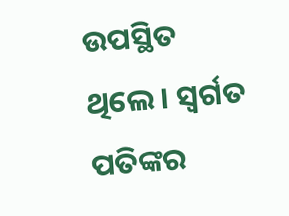ଉପସ୍ଥିତ ଥିଲେ । ସ୍ୱର୍ଗତ ପତିଙ୍କର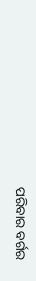ପରିବାର ବର୍ଗର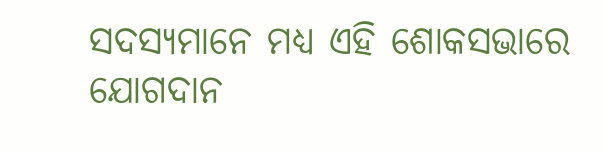ସଦସ୍ୟମାନେ ମଧ୍ୟ ଏହି ଶୋକସଭାରେ ଯୋଗଦାନ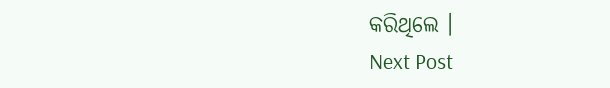କରିଥିଲେ ।
Next Post